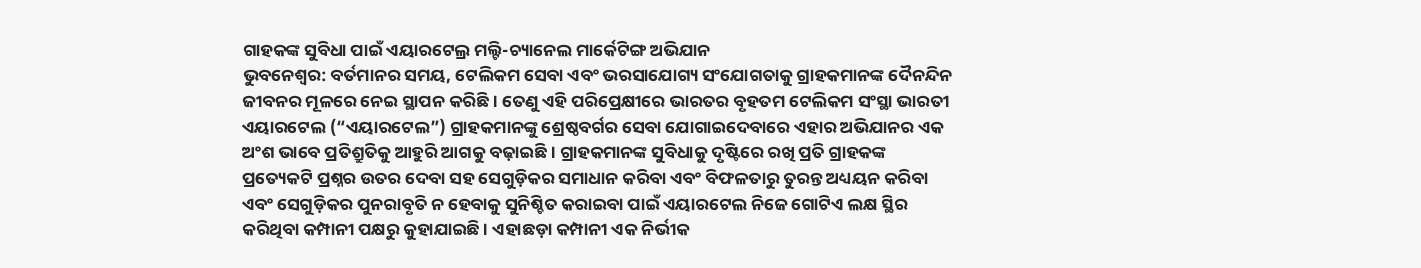ଗାହକଙ୍କ ସୁବିଧା ପାଇଁ ଏୟାରଟେଲ୍ର ମଲ୍ଟି-ଚ୍ୟାନେଲ ମାର୍କେଟିଙ୍ଗ ଅଭିଯାନ
ଭୁବନେଶ୍ୱର: ବର୍ତମାନର ସମୟ, ଟେଲିକମ ସେବା ଏବଂ ଭରସାଯୋଗ୍ୟ ସଂଯୋଗତାକୁ ଗ୍ରାହକମାନଙ୍କ ଦୈନନ୍ଦିନ ଜୀବନର ମୂଳରେ ନେଇ ସ୍ଥାପନ କରିଛି । ତେଣୁ ଏହି ପରିପ୍ରେକ୍ଷୀରେ ଭାରତର ବୃହତମ ଟେଲିକମ ସଂସ୍ଥା ଭାରତୀ ଏୟାରଟେଲ (“ଏୟାରଟେଲ”) ଗ୍ରାହକମାନଙ୍କୁ ଶ୍ରେଷ୍ଠବର୍ଗର ସେବା ଯୋଗାଇଦେବାରେ ଏହାର ଅଭିଯାନର ଏକ ଅଂଶ ଭାବେ ପ୍ରତିଶ୍ରୁତିକୁ ଆହୁରି ଆଗକୁ ବଢ଼ାଇଛି । ଗ୍ରାହକମାନଙ୍କ ସୁବିଧାକୁ ଦୃଷ୍ଟିରେ ରଖି ପ୍ରତି ଗ୍ରାହକଙ୍କ ପ୍ରତ୍ୟେକଟି ପ୍ରଶ୍ନର ଉତର ଦେବା ସହ ସେଗୁଡ଼ିକର ସମାଧାନ କରିବା ଏବଂ ବିଫଳତାରୁ ତୁରନ୍ତ ଅଧ୍ୟୟନ କରିବା ଏବଂ ସେଗୁଡ଼ିକର ପୁନରାବୃତି ନ ହେବାକୁ ସୁନିଶ୍ଚିତ କରାଇବା ପାଇଁ ଏୟାରଟେଲ ନିଜେ ଗୋଟିଏ ଲକ୍ଷ ସ୍ଥିର କରିଥିବା କମ୍ପାନୀ ପକ୍ଷରୁ କୁହାଯାଇଛି । ଏହାଛଡ଼ା କମ୍ପାନୀ ଏକ ନିର୍ଭୀକ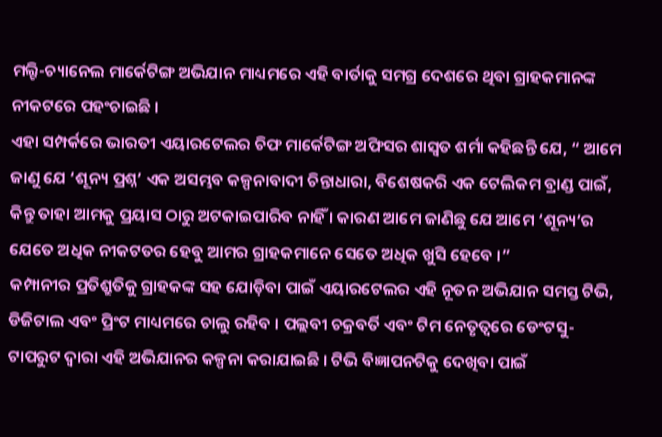ମଲ୍ଟି-ଚ୍ୟାନେଲ ମାର୍କେଟିଙ୍ଗ ଅଭିଯାନ ମାଧ୍ୟମରେ ଏହି ବାର୍ତାକୁ ସମଗ୍ର ଦେଶରେ ଥିବା ଗ୍ରାହକମାନଙ୍କ ନୀକଟରେ ପହଂଚାଇଛି ।
ଏହା ସମ୍ପର୍କରେ ଭାରତୀ ଏୟାରଟେଲର ଚିଫ ମାର୍କେଟିଙ୍ଗ ଅଫିସର ଶାସ୍ୱତ ଶର୍ମା କହିଛନ୍ତି ଯେ, “ ଆମେ ଜାଣୁ ଯେ ‘ଶୂନ୍ୟ ପ୍ରଶ୍ନ’ ଏକ ଅସମ୍ଭବ କଳ୍ପନାବାଦୀ ଚିନ୍ତାଧାରା, ବିଶେଷକରି ଏକ ଟେଲିକମ ବ୍ରାଣ୍ଡ ପାଇଁ, କିନ୍ତୁ ତାହା ଆମକୁ ପ୍ରୟାସ ଠାରୁ ଅଟକାଇପାରିବ ନାହିଁ । କାରଣ ଆମେ ଜାଣିଛୁ ଯେ ଆମେ ‘ଶୂନ୍ୟ’ର ଯେତେ ଅଧିକ ନୀକଟତର ହେବୁ ଆମର ଗ୍ରାହକମାନେ ସେତେ ଅଧିକ ଖୁସି ହେବେ ।”
କମ୍ପାନୀର ପ୍ରତିଶ୍ରୁତିକୁ ଗ୍ରାହକଙ୍କ ସହ ଯୋଡ଼ିବା ପାଇଁ ଏୟାରଟେଲର ଏହି ନୂତନ ଅଭିଯାନ ସମସ୍ତ ଟିଭି, ଡିଜିଟାଲ ଏବଂ ପ୍ରିଂଟ ମାଧ୍ୟମରେ ଚାଲୁ ରହିବ । ପଲ୍ଲବୀ ଚକ୍ରବର୍ତି ଏବଂ ଟିମ ନେତୃତ୍ୱରେ ଡେଂଟସୁ-ଟାପରୁଟ ଦ୍ୱାରା ଏହି ଅଭିଯାନର କଳ୍ପନା କରାଯାଇଛି । ଟିଭି ବିଜ୍ଞାପନଟିକୁ ଦେଖିବା ପାଇଁ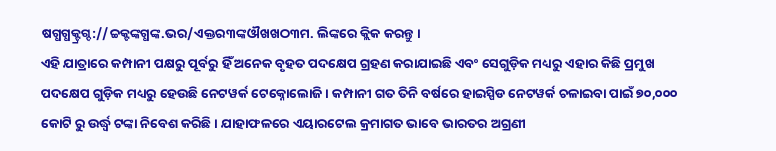ଷଗ୍ଧଗ୍ଧକ୍ଟ୍ରଗ୍ଦ://ଚ୍ଚକ୍ଟଙ୍କଗ୍ଧଙ୍କ.ଭର/ଏକ୍ତର୩ଙ୍କଔଖଖଠ୩ମ. ଲିଙ୍କରେ କ୍ଲିକ କରନ୍ତୁ ।
ଏହି ଯାତ୍ରାରେ କମ୍ପାନୀ ପକ୍ଷରୁ ପୂର୍ବରୁ ହିଁ ଅନେକ ବୃହତ ପଦକ୍ଷେପ ଗ୍ରହଣ କରାଯାଇଛି ଏବଂ ସେଗୁଡ଼ିକ ମଧ୍ୟରୁ ଏହାର କିଛି ପ୍ରମୁଖ ପଦକ୍ଷେପ ଗୁଡ଼ିକ ମଧ୍ୟରୁ ହେଉଛି ନେଟୱର୍କ ଟେକ୍ନୋଲୋଜି । କମ୍ପାନୀ ଗତ ତିନି ବର୍ଷରେ ହାଇସ୍ପିଡ ନେଟୱର୍କ ଚଳାଇବା ପାଇଁ ୭୦,୦୦୦ କୋଟି ରୁ ଉର୍ଦ୍ଧ୍ୱ ଟଙ୍କା ନିବେଶ କରିଛି । ଯାହାଫଳରେ ଏୟାରଟେଲ କ୍ରମାଗତ ଭାବେ ଭାରତର ଅଗ୍ରଣୀ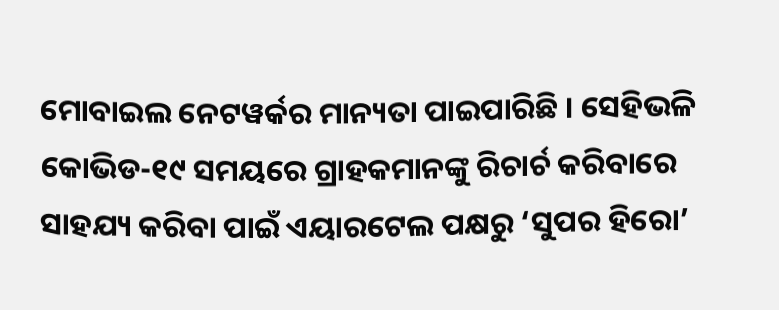ମୋବାଇଲ ନେଟୱର୍କର ମାନ୍ୟତା ପାଇପାରିଛି । ସେହିଭଳି କୋଭିଡ-୧୯ ସମୟରେ ଗ୍ରାହକମାନଙ୍କୁ ରିଚାର୍ଚ କରିବାରେ ସାହଯ୍ୟ କରିବା ପାଇଁ ଏୟାରଟେଲ ପକ୍ଷରୁ ‘ସୁପର ହିରୋ’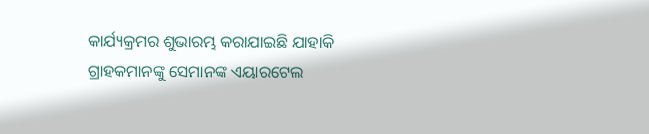କାର୍ଯ୍ୟକ୍ରମର ଶୁଭାରମ୍ଭ କରାଯାଇଛି ଯାହାକି ଗ୍ରାହକମାନଙ୍କୁ ସେମାନଙ୍କ ଏୟାରଟେଲ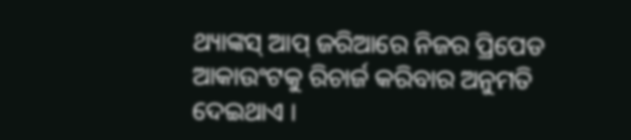ଥ୍ୟାଙ୍କସ୍ ଆପ୍ ଜରିଆରେ ନିଜର ପ୍ରିପେଡ ଆକାଉଂଟକୁ ରିଚାର୍ଜ କରିବାର ଅନୁମତି ଦେଇଥାଏ ।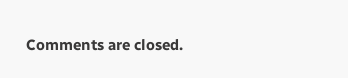Comments are closed.